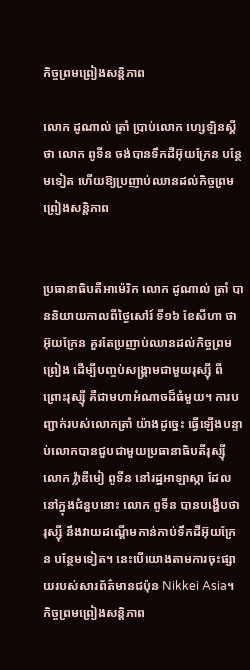កិច្ចព្រមព្រៀងសន្តិភាព

លោក ដូណាល់ ត្រាំ ប្រាប់លោក ហ្សេឡិនស្គី ថា លោក ពូទីន ចង់បានទឹកដីអ៊ុយក្រែន បន្ថែមទៀត ហើយឱ្យប្រញាប់ឈានដល់កិច្ចព្រមព្រៀងសន្តិភាព


ប្រធានាធិបតីអាម៉េរិក លោក ដូណាល់ ត្រាំ បាននិយាយកាលពីថ្ងៃសៅរ៍ ទី១៦ ខែសីហា ថា អ៊ុយក្រែន គួរតែប្រញាប់ឈានដល់កិច្ចព្រមព្រៀង ដើម្បីបញ្ចប់សង្រ្គាមជាមួយរុស្ស៊ី ពីព្រោះរុស្ស៊ី គឺជាមហាអំណាចដ៏ធំមួយ។ ការបញ្ជាក់របស់លោកត្រាំ យ៉ាងដូច្នេះ ធ្វើឡើងបន្ទាប់លោកបានជួបជាមួយប្រធានាធិបតីរុស្ស៊ី លោក វ៉្លាឌីមៀ ពូទីន នៅរដ្ឋអាឡាស្កា ដែលនៅក្នុងជំនួបនោះ លោក ពូទីន បានបង្ហើបថា រុស្ស៊ី នឹងវាយដណ្ដើមកាន់កាប់ទឹកដីអ៊ុយក្រែន បន្ថែមទៀត។ នេះបើយោងតាមការចុះផ្សាយរបស់សារព័ត៌មានជប៉ុន Nikkei Asia។
កិច្ចព្រមព្រៀងសន្តិភាព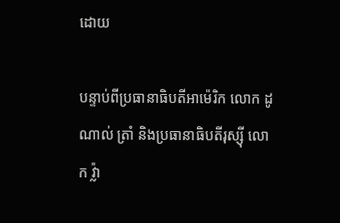ដោយ

បន្ទាប់ពីប្រធានាធិបតីអាម៉េរិក លោក ដូណាល់ ត្រាំ និងប្រធានាធិបតីរុស្ស៊ី លោក វ៉្លា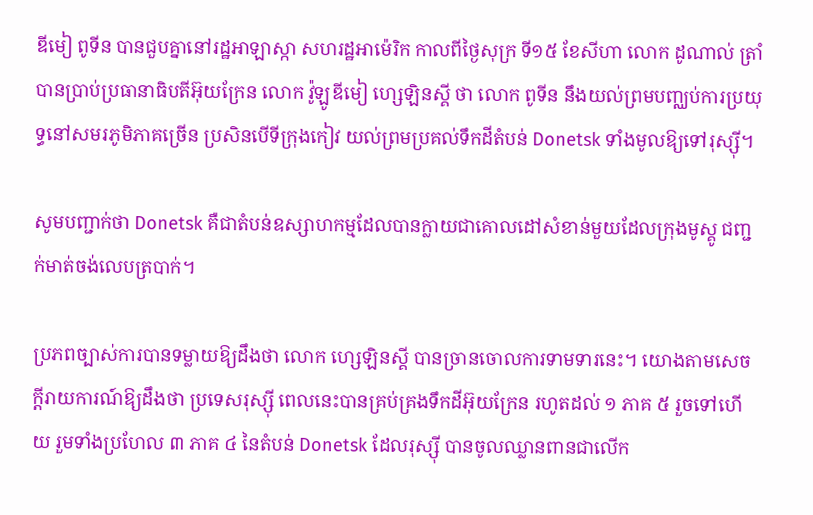ឌីមៀ ពូទីន បានជួបគ្នានៅរដ្ឋអាឡាស្កា សហរដ្ឋអាម៉េរិក កាលពីថ្ងៃសុក្រ ទី១៥ ខែសីហា លោក ដូណាល់ ត្រាំ បានប្រាប់ប្រធានាធិបតីអ៊ុយក្រែន លោក វ៉ូឡូឌីមៀ ហ្សេឡិនស្គី ថា លោក ពូទីន នឹងយល់ព្រមបញ្ឈប់ការប្រយុទ្ធនៅសមរភូមិភាគច្រើន ប្រសិនបើទីក្រុងកៀវ យល់ព្រមប្រគល់ទឹកដីតំបន់ Donetsk ទាំងមូលឱ្យទៅរុស្ស៊ី។

សូមបញ្ជាក់ថា Donetsk គឺជាតំបន់ឧស្សាហកម្មដែលបានក្លាយជាគោលដៅសំខាន់មួយដែលក្រុងមូស្គូ ជញ្ជក់មាត់ចង់លេបត្របាក់។

ប្រភពច្បាស់ការបានទម្លាយឱ្យដឹងថា លោក ហ្សេឡិនស្គី បានច្រានចោលការទាមទារនេះ។ យោងតាមសេចក្ដីរាយការណ៍ឱ្យដឹងថា ប្រទេសរុស្ស៊ី ពេលនេះបានគ្រប់គ្រងទឹកដីអ៊ុយក្រែន រហូតដល់ ១ ភាគ ៥ រួចទៅហើយ រួមទាំងប្រហែល ៣ ភាគ ៤ នៃតំបន់ Donetsk ដែលរុស្ស៊ី បានចូលឈ្លានពានជាលើក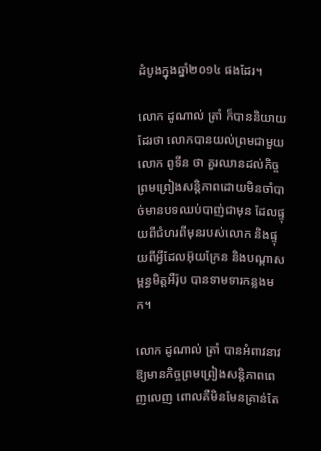ដំបូងក្នុងឆ្នាំ២០១៤ ផងដែរ។

លោក ដូណាល់ ត្រាំ ក៏បាននិយាយដែរថា លោកបានយល់ព្រមជាមួយលោក ពូទីន ថា គួរឈានដល់កិច្ចព្រមព្រៀងសន្តិភាពដោយមិនចាំបាច់មានបទឈប់បាញ់ជាមុន ដែលផ្ទុយពីជំហរពីមុនរបស់លោក និងផ្ទុយពីអ្វីដែលអ៊ុយក្រែន និងបណ្ដាសម្ពន្ធមិត្តអឺរ៉ុប បានទាមទារកន្លងមក។

លោក ដូណាល់ ត្រាំ បានអំពាវនាវឱ្យមានកិច្ចព្រមព្រៀងសន្តិភាពពេញលេញ ពោលគឺមិនមែនគ្រាន់តែ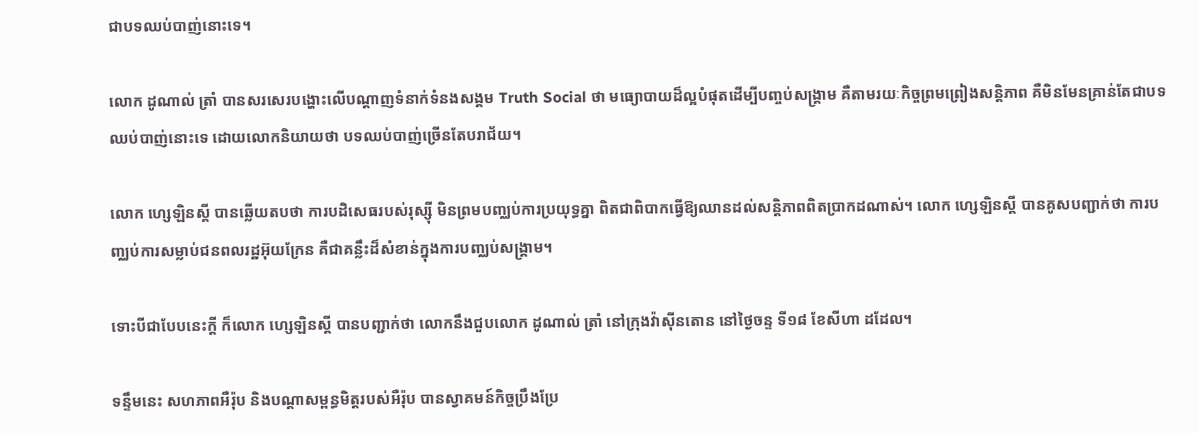ជាបទឈប់បាញ់នោះទេ។

លោក ដូណាល់ ត្រាំ បានសរសេរបង្ហោះលើបណ្ដាញទំនាក់ទំនងសង្គម Truth Social ថា មធ្យោបាយដ៏ល្អបំផុតដើម្បីបញ្ចប់សង្រ្គាម គឺតាមរយៈកិច្ចព្រមព្រៀងសន្តិភាព គឺមិនមែនគ្រាន់តែជាបទឈប់បាញ់នោះទេ ដោយលោកនិយាយថា បទឈប់បាញ់ច្រើនតែបរាជ័យ។

លោក ហ្សេឡិនស្គី បានឆ្លើយតបថា ការបដិសេធរបស់រុស្ស៊ី មិនព្រមបញ្ឈប់ការប្រយុទ្ធគ្នា ពិតជាពិបាកធ្វើឱ្យឈានដល់សន្តិភាពពិតប្រាកដណាស់។ លោក ហ្សេឡិនស្គី បានគូសបញ្ជាក់ថា ការបញ្ឈប់ការសម្លាប់ជនពលរដ្ឋអ៊ុយក្រែន គឺជាគន្លឹះដ៏សំខាន់ក្នុងការបញ្ឈប់សង្គ្រាម។

ទោះបីជាបែបនេះក្តី ក៏លោក ហ្សេឡិនស្គី បានបញ្ជាក់ថា លោកនឹងជួបលោក ដូណាល់ ត្រាំ នៅក្រុងវ៉ាស៊ីនតោន នៅថ្ងៃចន្ទ ទី១៨ ខែសីហា ដដែល។

ទន្ទឹមនេះ សហភាពអឺរ៉ុប និងបណ្ដាសម្ពន្ធមិត្តរបស់អឺរ៉ុប បានស្វាគមន៍កិច្ចប្រឹងប្រែ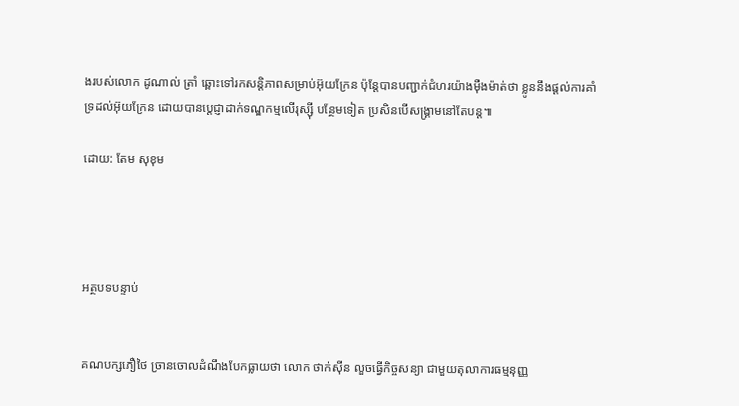ងរបស់លោក ដូណាល់ ត្រាំ ឆ្ពោះទៅរកសន្តិភាពសម្រាប់អ៊ុយក្រែន ប៉ុន្តែបានបញ្ជាក់ជំហរយ៉ាងម៉ឺងម៉ាត់ថា ខ្លូននឹងផ្ដល់ការគាំទ្រដល់អ៊ុយក្រែន ដោយបានប្ដេជ្ញាដាក់ទណ្ឌកម្មលើរុស្ស៊ី បន្ថែមទៀត ប្រសិនបើសង្គ្រាមនៅតែបន្ត៕

ដោយ: តែម សុខុម




អត្ថបទបន្ទាប់


គណបក្សភឿថៃ ច្រានចោលដំណឹងបែកធ្លាយថា លោក ថាក់ស៊ីន លួចធ្វើកិច្ចសន្យា ជាមួយតុលាការធម្មនុញ្ញ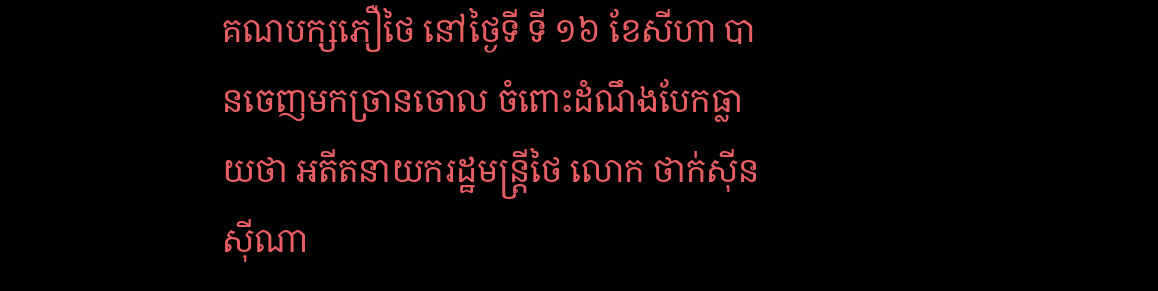គណបក្សភឿថៃ នៅថ្ងៃទី ទី ១៦ ខែសីហា បានចេញមកច្រានចោល ចំពោះដំណឹងបែកធ្លាយថា អតីតនាយករដ្ឋមន្ត្រីថៃ លោក ថាក់ស៊ីន ស៊ីណា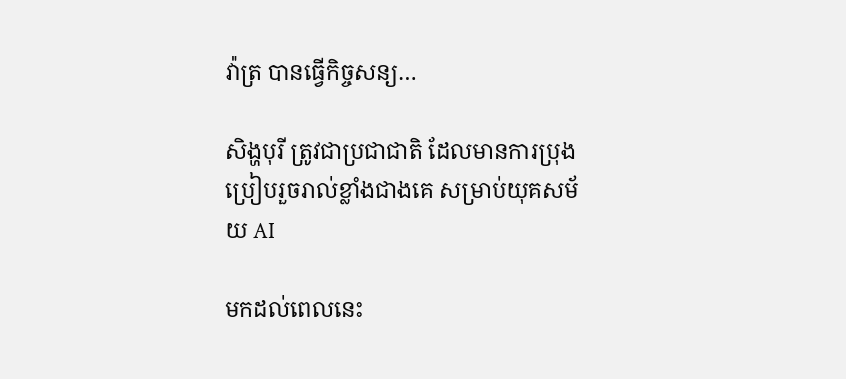វ៉ាត្រ បានធ្វើកិច្ចសន្យ…

សិង្ហបុរី ត្រូវជាប្រជាជាតិ ដែលមានការប្រុងប្រៀបរួចរាល់ខ្លាំងជាងគេ សម្រាប់យុគសម័យ AI

មកដល់ពេលនេះ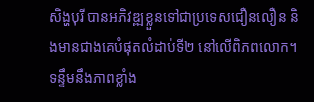សិង្ហបុរី បានអភិវឌ្ឍខ្លួនទៅជាប្រទេសជឿនលឿន និងមានជាងគេបំផុតលំដាប់ទី២ នៅលើពិភពលោក។ ទន្ទឹមនឹងភាពខ្លាំង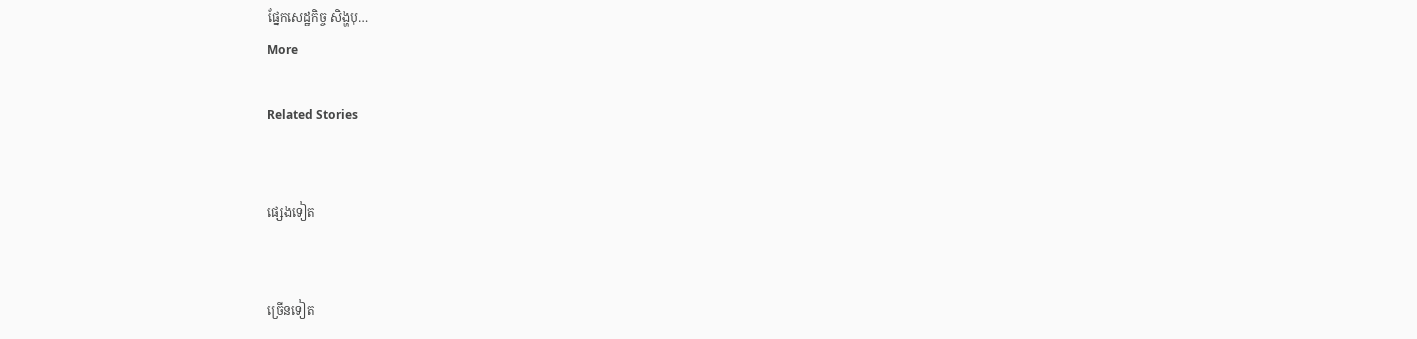ផ្នែកសេដ្ឋកិច្ច សិង្ហបុ…
More

Related Stories


ផ្សេងទៀត


ច្រើនទៀត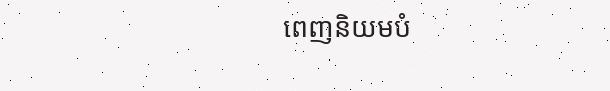ពេញនិយមបំ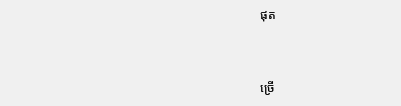ផុត


ច្រើ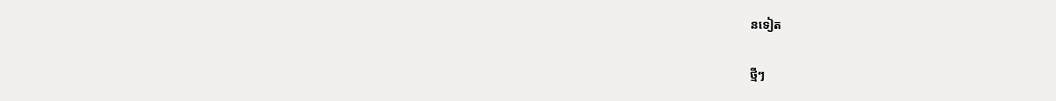នទៀត

ថ្មីៗ